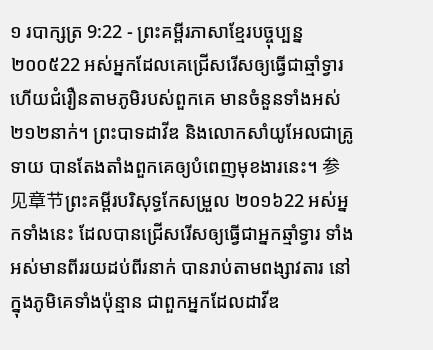១ របាក្សត្រ 9:22 - ព្រះគម្ពីរភាសាខ្មែរបច្ចុប្បន្ន ២០០៥22 អស់អ្នកដែលគេជ្រើសរើសឲ្យធ្វើជាឆ្មាំទ្វារ ហើយជំរឿនតាមភូមិរបស់ពួកគេ មានចំនួនទាំងអស់២១២នាក់។ ព្រះបាទដាវីឌ និងលោកសាំយូអែលជាគ្រូទាយ បានតែងតាំងពួកគេឲ្យបំពេញមុខងារនេះ។ 参见章节ព្រះគម្ពីរបរិសុទ្ធកែសម្រួល ២០១៦22 អស់អ្នកទាំងនេះ ដែលបានជ្រើសរើសឲ្យធ្វើជាអ្នកឆ្មាំទ្វារ ទាំងអស់មានពីររយដប់ពីរនាក់ បានរាប់តាមពង្សាវតារ នៅក្នុងភូមិគេទាំងប៉ុន្មាន ជាពួកអ្នកដែលដាវីឌ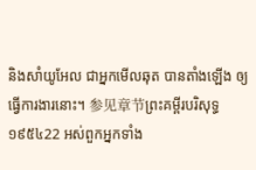និងសាំយូអែល ជាអ្នកមើលឆុត បានតាំងឡើង ឲ្យធ្វើការងារនោះ។ 参见章节ព្រះគម្ពីរបរិសុទ្ធ ១៩៥៤22 អស់ពួកអ្នកទាំង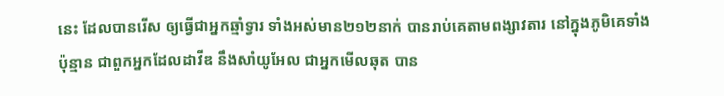នេះ ដែលបានរើស ឲ្យធ្វើជាអ្នកឆ្មាំទ្វារ ទាំងអស់មាន២១២នាក់ បានរាប់គេតាមពង្សាវតារ នៅក្នុងភូមិគេទាំងប៉ុន្មាន ជាពួកអ្នកដែលដាវីឌ នឹងសាំយូអែល ជាអ្នកមើលឆុត បាន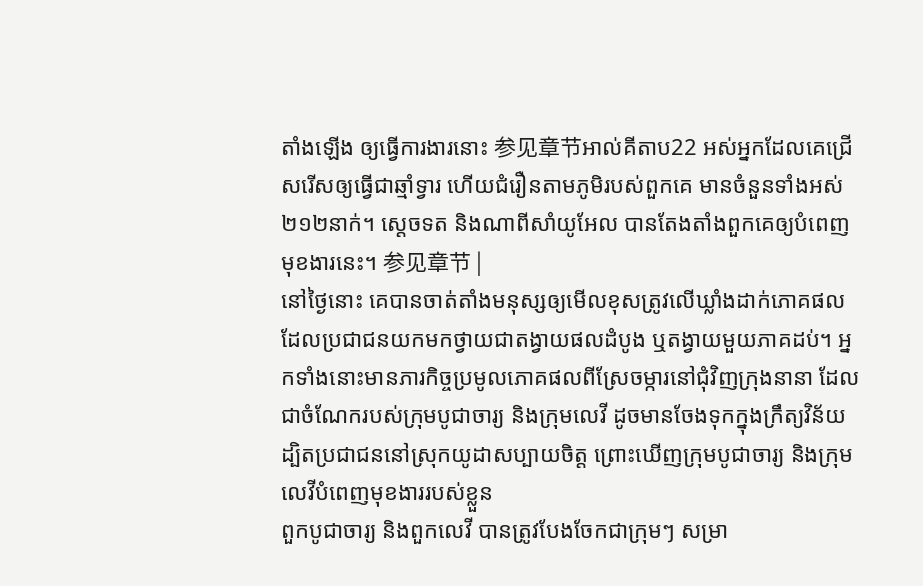តាំងឡើង ឲ្យធ្វើការងារនោះ 参见章节អាល់គីតាប22 អស់អ្នកដែលគេជ្រើសរើសឲ្យធ្វើជាឆ្មាំទ្វារ ហើយជំរឿនតាមភូមិរបស់ពួកគេ មានចំនួនទាំងអស់២១២នាក់។ ស្តេចទត និងណាពីសាំយូអែល បានតែងតាំងពួកគេឲ្យបំពេញមុខងារនេះ។ 参见章节 |
នៅថ្ងៃនោះ គេបានចាត់តាំងមនុស្សឲ្យមើលខុសត្រូវលើឃ្លាំងដាក់ភោគផល ដែលប្រជាជនយកមកថ្វាយជាតង្វាយផលដំបូង ឬតង្វាយមួយភាគដប់។ អ្នកទាំងនោះមានភារកិច្ចប្រមូលភោគផលពីស្រែចម្ការនៅជុំវិញក្រុងនានា ដែលជាចំណែករបស់ក្រុមបូជាចារ្យ និងក្រុមលេវី ដូចមានចែងទុកក្នុងក្រឹត្យវិន័យ ដ្បិតប្រជាជននៅស្រុកយូដាសប្បាយចិត្ត ព្រោះឃើញក្រុមបូជាចារ្យ និងក្រុមលេវីបំពេញមុខងាររបស់ខ្លួន
ពួកបូជាចារ្យ និងពួកលេវី បានត្រូវបែងចែកជាក្រុមៗ សម្រា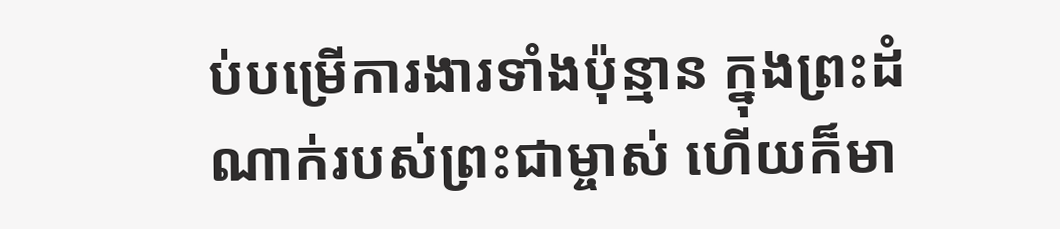ប់បម្រើការងារទាំងប៉ុន្មាន ក្នុងព្រះដំណាក់របស់ព្រះជាម្ចាស់ ហើយក៏មា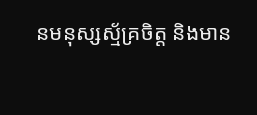នមនុស្សស្ម័គ្រចិត្ត និងមាន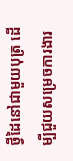ថ្វីដៃនៅជាមួយបុត្រ ដើម្បីជួយសម្រេចការងារ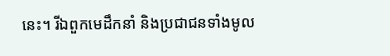នេះ។ រីឯពួកមេដឹកនាំ និងប្រជាជនទាំងមូល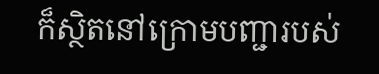ក៏ស្ថិតនៅក្រោមបញ្ជារបស់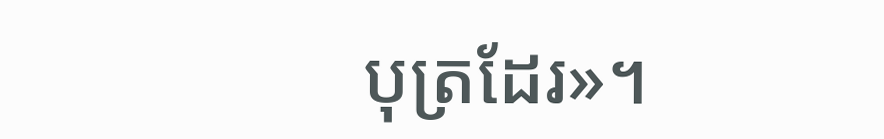បុត្រដែរ»។